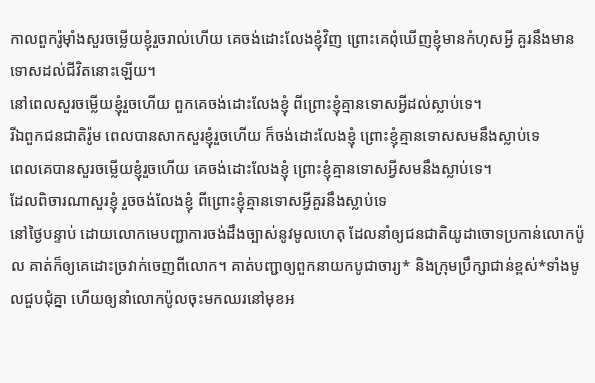កាលពួករ៉ូម៉ាំងសួរចម្លើយខ្ញុំរួចរាល់ហើយ គេចង់ដោះលែងខ្ញុំវិញ ព្រោះគេពុំឃើញខ្ញុំមានកំហុសអ្វី គួរនឹងមានទោសដល់ជីវិតនោះឡើយ។
នៅពេលសួរចម្លើយខ្ញុំរួចហើយ ពួកគេចង់ដោះលែងខ្ញុំ ពីព្រោះខ្ញុំគ្មានទោសអ្វីដល់ស្លាប់ទេ។
រីឯពួកជនជាតិរ៉ូម ពេលបានសាកសួរខ្ញុំរួចហើយ ក៏ចង់ដោះលែងខ្ញុំ ព្រោះខ្ញុំគ្មានទោសសមនឹងស្លាប់ទេ
ពេលគេបានសួរចម្លើយខ្ញុំរួចហើយ គេចង់ដោះលែងខ្ញុំ ព្រោះខ្ញុំគ្មានទោសអ្វីសមនឹងស្លាប់ទេ។
ដែលពិចារណាសួរខ្ញុំ រួចចង់លែងខ្ញុំ ពីព្រោះខ្ញុំគ្មានទោសអ្វីគួរនឹងស្លាប់ទេ
នៅថ្ងៃបន្ទាប់ ដោយលោកមេបញ្ជាការចង់ដឹងច្បាស់នូវមូលហេតុ ដែលនាំឲ្យជនជាតិយូដាចោទប្រកាន់លោកប៉ូល គាត់ក៏ឲ្យគេដោះច្រវាក់ចេញពីលោក។ គាត់បញ្ជាឲ្យពួកនាយកបូជាចារ្យ* និងក្រុមប្រឹក្សាជាន់ខ្ពស់*ទាំងមូលជួបជុំគ្នា ហើយឲ្យនាំលោកប៉ូលចុះមកឈរនៅមុខអ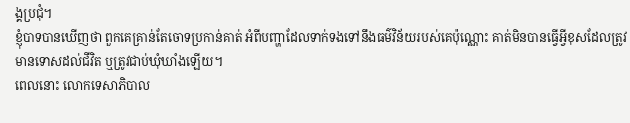ង្គប្រជុំ។
ខ្ញុំបាទបានឃើញថា ពួកគេគ្រាន់តែចោទប្រកាន់គាត់ អំពីបញ្ហាដែលទាក់ទងទៅនឹងធម៌វិន័យរបស់គេប៉ុណ្ណោះ គាត់មិនបានធ្វើអ្វីខុសដែលត្រូវមានទោសដល់ជីវិត ឬត្រូវជាប់ឃុំឃាំងឡើយ។
ពេលនោះ លោកទេសាភិបាល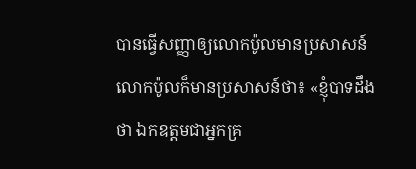បានធ្វើសញ្ញាឲ្យលោកប៉ូលមានប្រសាសន៍ លោកប៉ូលក៏មានប្រសាសន៍ថា៖ «ខ្ញុំបាទដឹងថា ឯកឧត្ដមជាអ្នកគ្រ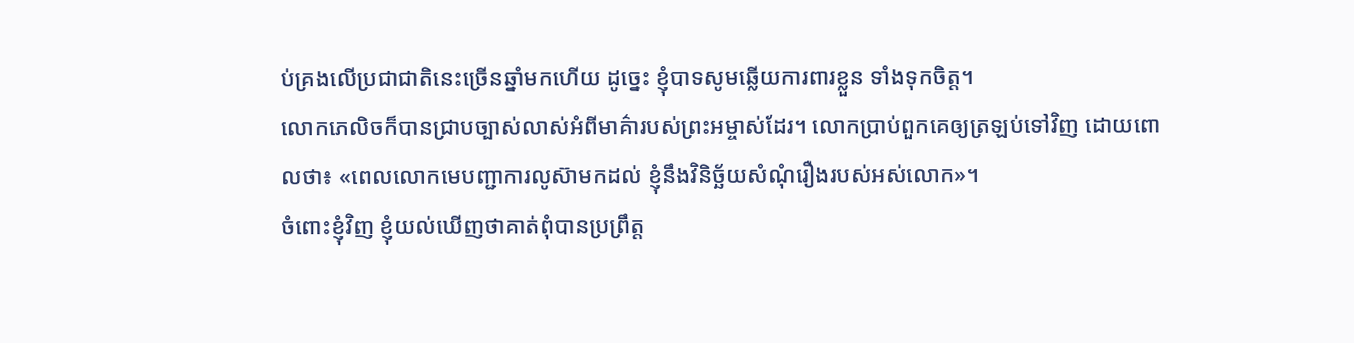ប់គ្រងលើប្រជាជាតិនេះច្រើនឆ្នាំមកហើយ ដូច្នេះ ខ្ញុំបាទសូមឆ្លើយការពារខ្លួន ទាំងទុកចិត្ត។
លោកភេលិចក៏បានជ្រាបច្បាស់លាស់អំពីមាគ៌ារបស់ព្រះអម្ចាស់ដែរ។ លោកប្រាប់ពួកគេឲ្យត្រឡប់ទៅវិញ ដោយពោលថា៖ «ពេលលោកមេបញ្ជាការលូស៊ាមកដល់ ខ្ញុំនឹងវិនិច្ឆ័យសំណុំរឿងរបស់អស់លោក»។
ចំពោះខ្ញុំវិញ ខ្ញុំយល់ឃើញថាគាត់ពុំបានប្រព្រឹត្ត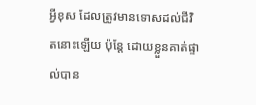អ្វីខុស ដែលត្រូវមានទោសដល់ជីវិតនោះឡើយ ប៉ុន្តែ ដោយខ្លួនគាត់ផ្ទាល់បាន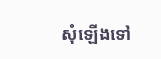សុំឡើងទៅ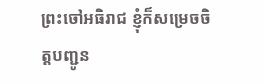ព្រះចៅអធិរាជ ខ្ញុំក៏សម្រេចចិត្តបញ្ជូន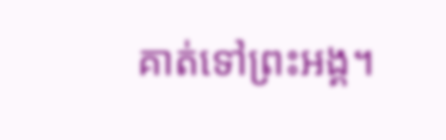គាត់ទៅព្រះអង្គ។